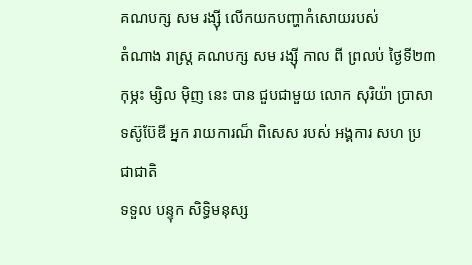គណបក្ស សម រង្ស៊ី លើកយកបញ្ហាកំសោយរបស់
តំណាង រាស្រ្ត គណបក្ស សម រង្ស៊ី កាល ពី ព្រលប់ ថ្ងៃទី២៣ កុម្ភះ ម្សិល ម៉ិញ នេះ បាន ជួបជាមួយ លោក សុរិយ៉ា ប្រាសាទស៊ូប៊ែឌី អ្នក រាយការណ៏ ពិសេស របស់ អង្គការ សហ ប្រ ជាជាតិ
ទទួល បន្ទុក សិទ្ធិមនុស្ស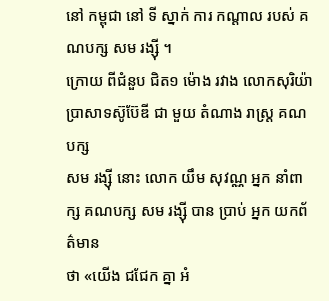នៅ កម្ពុជា នៅ ទី ស្នាក់ ការ កណ្តាល របស់ គណបក្ស សម រង្ស៊ី ។
ក្រោយ ពីជំនួប ជិត១ ម៉ោង រវាង លោកសុរិយ៉ា ប្រាសាទស៊ូប៊ែឌី ជា មួយ តំណាង រាស្រ្ត គណបក្ស
សម រង្ស៊ី នោះ លោក យឹម សុវណ្ណ អ្នក នាំពាក្ស គណបក្ស សម រង្ស៊ី បាន ប្រាប់ អ្នក យកព័ត៌មាន
ថា «យើង ជជែក គ្នា អំ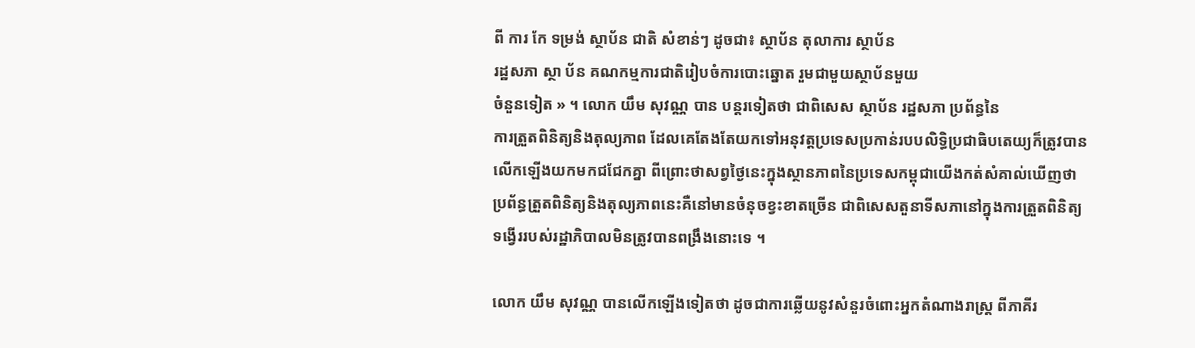ពី ការ កែ ទម្រង់ ស្ថាប័ន ជាតិ សំខាន់ៗ ដូចជា៖ ស្ថាប័ន តុលាការ ស្ថាប័ន
រដ្ឋសភា ស្ថា ប័ន គណកម្មការជាតិរៀបចំការបោះឆ្នោត រួមជាមួយស្ថាប័នមួយ
ចំនួនទៀត » ។ លោក យឹម សុវណ្ណ បាន បន្តរទៀតថា ជាពិសេស ស្ថាប័ន រដ្ឋសភា ប្រព័ន្ធនៃ
ការត្រួតពិនិត្យនិងតុល្យភាព ដែលគេតែងតែយកទៅអនុវត្តប្រទេសប្រកាន់របបលិទ្ធិប្រជាធិបតេយ្យក៏ត្រូវបានលើកឡើងយកមកជជែកគ្នា ពីព្រោះថាសព្វថ្ងៃនេះក្នុងស្ថានភាពនៃប្រទេសកម្ពុជាយើងកត់សំគាល់ឃើញថាប្រព័ន្ធត្រួតពិនិត្យនិងតុល្យភាពនេះគឺនៅមានចំនុចខ្វះខាតច្រើន ជាពិសេសតួនាទីសភានៅក្នុងការត្រួតពិនិត្យទង្វើររបស់រដ្ឋាភិបាលមិនត្រូវបានពង្រឹងនោះទេ ។

លោក យឹម សុវណ្ណ បានលើកឡើងទៀតថា ដូចជាការឆ្លើយនូវសំនួរចំពោះអ្នកតំណាងរាស្រ្ត ពីភាគីរ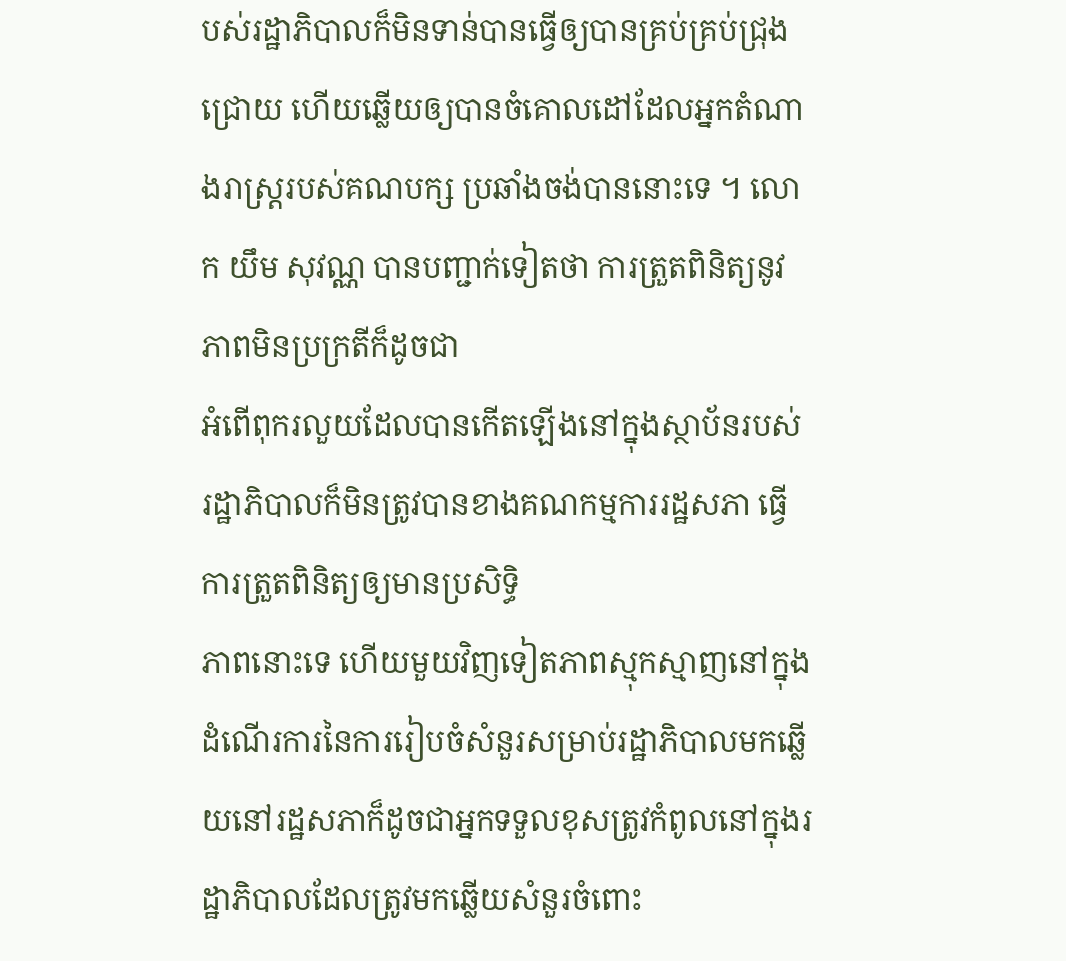បស់រដ្ឋាភិបាលក៏មិនទាន់បានធ្វើឲ្យបានគ្រប់គ្រប់ជ្រុងជ្រោយ ហើយឆ្លើយឲ្យបានចំគោលដៅដែលអ្នកតំណាងរាស្រ្តរបស់គណបក្ស ប្រឆាំងចង់បាននោះទេ ។ លោក យឹម សុវណ្ណ បានបញ្ជាក់ទៀតថា ការត្រួតពិនិត្យនូវភាពមិនប្រក្រតីក៏ដូចជា
អំពើពុករលួយដែលបានកើតឡើងនៅក្នុងស្ថាប័នរបស់រដ្ឋាភិបាលក៏មិនត្រូវបានខាងគណកម្មការរដ្ឋសភា ធ្វើការត្រួតពិនិត្យឲ្យមានប្រសិទ្ធិ
ភាពនោះទេ ហើយមួយវិញទៀតភាពស្មុកស្មាញនៅក្នុងដំណើរការនៃការរៀបចំសំនួរសម្រាប់រដ្ឋាភិបាលមកឆ្លើយនៅរដ្ឋសភាក៏ដូចជាអ្នកទទួលខុសត្រូវកំពូលនៅក្នុងរដ្ឋាភិបាលដែលត្រូវមកឆ្លើយសំនួរចំពោះ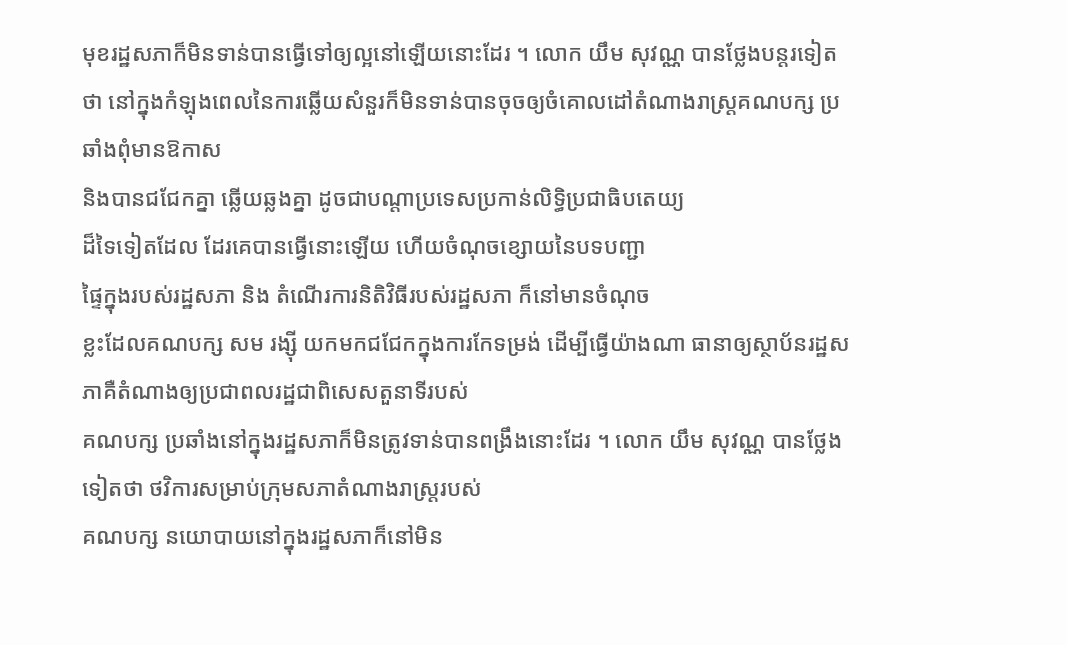មុខរដ្ឋសភាក៏មិនទាន់បានធ្វើទៅឲ្យល្អនៅឡើយនោះដែរ ។ លោក យឹម សុវណ្ណ បានថ្លែងបន្តរទៀតថា នៅក្នុងកំឡុងពេលនៃការឆ្លើយសំនួរក៏មិនទាន់បានចុចឲ្យចំគោលដៅតំណាងរាស្រ្តគណបក្ស ប្រឆាំងពុំមានឱកាស
និងបានជជែកគ្នា ឆ្លើយឆ្លងគ្នា ដូចជាបណ្តាប្រទេសប្រកាន់លិទ្ធិប្រជាធិបតេយ្យ
ដ៏ទៃទៀតដែល ដែរគេបានធ្វើនោះឡើយ ហើយចំណុចខ្សោយនៃបទបញ្ជា
ផ្ទៃក្នុងរបស់រដ្ឋសភា និង តំណើរការនិតិវិធីរបស់រដ្ឋសភា ក៏នៅមានចំណុច
ខ្លះដែលគណបក្ស សម រង្ស៊ី យកមកជជែកក្នុងការកែទម្រង់ ដើម្បីធ្វើយ៉ាងណា ធានាឲ្យស្ថាប័នរដ្ឋសភាគឺតំណាងឲ្យប្រជាពលរដ្ឋជាពិសេសតួនាទីរបស់
គណបក្ស ប្រឆាំងនៅក្នុងរដ្ឋសភាក៏មិនត្រូវទាន់បានពង្រឹងនោះដែរ ។ លោក យឹម សុវណ្ណ បានថ្លែងទៀតថា ថវិការសម្រាប់ក្រុមសភាតំណាងរាស្រ្តរបស់
គណបក្ស នយោបាយនៅក្នុងរដ្ឋសភាក៏នៅមិន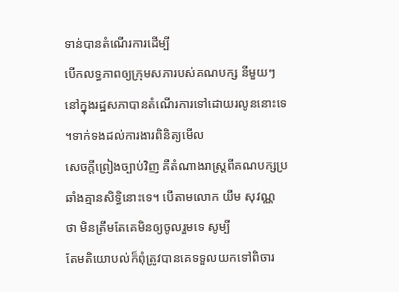ទាន់បានតំណើរការដើម្បី
បើកលទ្ធភាពឲ្យក្រុមសភារបស់គណបក្ស នីមួយៗនៅក្នុងរដ្ឋសភាបានតំណើរការទៅដោយរលូននោះទេ ។ទាក់ទងដល់ការងារពិនិត្យមើល
សេចក្តីព្រៀងច្បាប់វិញ គឺតំណាងរាស្រ្តពីគណបក្សប្រឆាំងគ្មានសិទ្ធិនោះទេ។ បើតាមលោក យឹម សុវណ្ណ ថា មិនត្រឹមតែគេមិនឲ្យចូលរួមទេ សូម្បី
តែមតិយោបល់ក៏ពុំត្រូវបានគេទទួលយកទៅពិចារ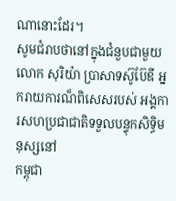ណានោះដែរ។
សូមជំរាបថានៅក្នុងជំនួបជាមួយលោក សុរិយ៉ា ប្រាសាទស៊ូប៊ែឌី អ្នករាយការណ៏ពិសេសរបស់ អង្គការសហប្រជាជាតិទទួលបន្ទុកសិទ្ធិមនុស្សនៅ
កម្ពុជា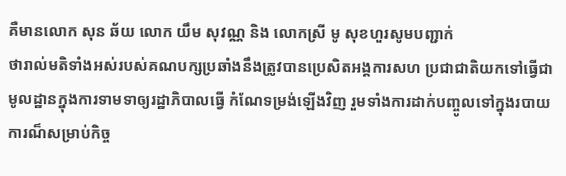គឺមានលោក សុន ឆ័យ លោក យឹម សុវណ្ណ និង លោកស្រី មូ សុខហួរសូមបញ្ជាក់
ថារាល់មតិទាំងអស់របស់គណបក្សប្រឆាំងនឹងត្រូវបានប្រេសិតអង្គការសហ ប្រជាជាតិយកទៅធ្វើជាមូលដ្ឋានក្នុងការទាមទាឲ្យរដ្ឋាភិបាលធ្វើ កំណែទម្រង់ឡើងវិញ រួមទាំងការដាក់បញ្ចូលទៅក្នុងរបាយការណ៏សម្រាប់កិច្ច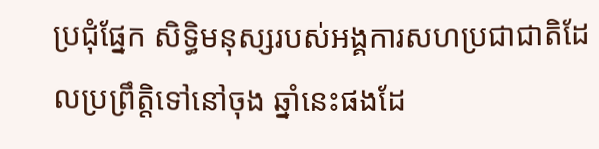ប្រជុំផ្នែក សិទ្ធិមនុស្សរបស់អង្គការសហប្រជាជាតិដែលប្រព្រឹត្តិទៅនៅចុង ឆ្នាំនេះផងដែ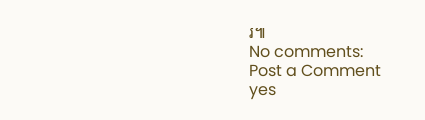រ៕
No comments:
Post a Comment
yes